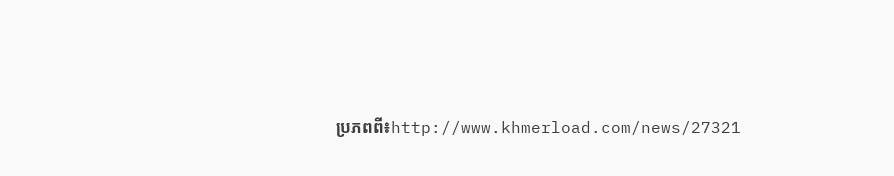ប្រភពពី៖http://www.khmerload.com/news/27321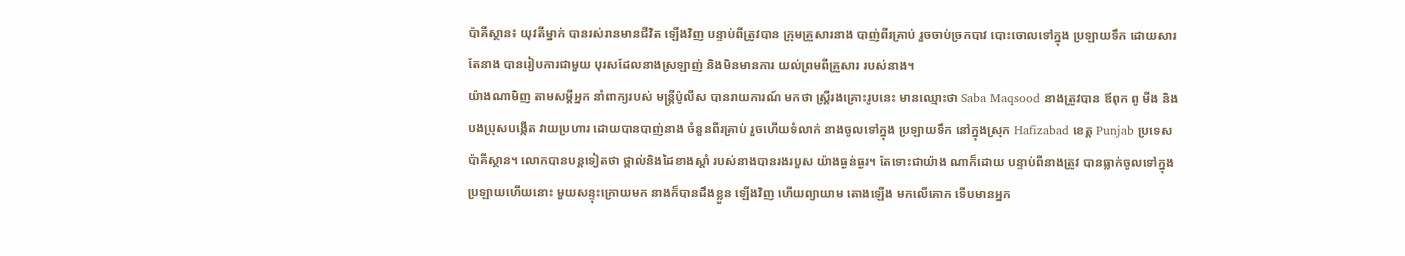ប៉ាគីស្ថាន៖ យុវតីម្នាក់ បានរស់រានមានជីវិត ឡើងវិញ បន្ទាប់ពីត្រូវបាន ក្រុមគ្រួសារនាង បាញ់ពីរគ្រាប់ រួចចាប់ច្រកបាវ បោះចោលទៅក្នុង ប្រឡាយទឹក ដោយសារ តែនាង បានរៀបការជាមួយ បុរសដែលនាងស្រឡាញ់ និងមិនមានការ យល់ព្រមពីគ្រួសារ របស់នាង។
យ៉ាងណាមិញ តាមសម្តីអ្នក នាំពាក្យរបស់ មន្ត្រីប៉ូលីស បានរាយការណ៍ មកថា ស្ត្រីរងគ្រោះរូបនេះ មានឈ្មោះថា Saba Maqsood នាងត្រូវបាន ឪពុក ពូ មីង និងបងប្រុសបង្កើត វាយប្រហារ ដោយបានបាញ់នាង ចំនួនពីរគ្រាប់ រួចហើយទំលាក់ នាងចូលទៅក្នុង ប្រឡាយទឹក នៅក្នុងស្រុក Hafizabad ខេត្ត Punjab ប្រទេស ប៉ាគីស្ថាន។ លោកបានបន្តទៀតថា ថ្ពាល់និងដៃខាងស្តាំ របស់នាងបានរងរបួស យ៉ាងធ្ងន់ធ្ងរ។ តែទោះជាយ៉ាង ណាក៏ដោយ បន្ទាប់ពីនាងត្រូវ បានធ្លាក់ចូលទៅក្នុង ប្រឡាយហើយនោះ មួយសន្ទុះក្រោយមក នាងក៏បានដឹងខ្លួន ឡើងវិញ ហើយព្យាយាម តោងឡើង មកលើគោក ទើបមានអ្នក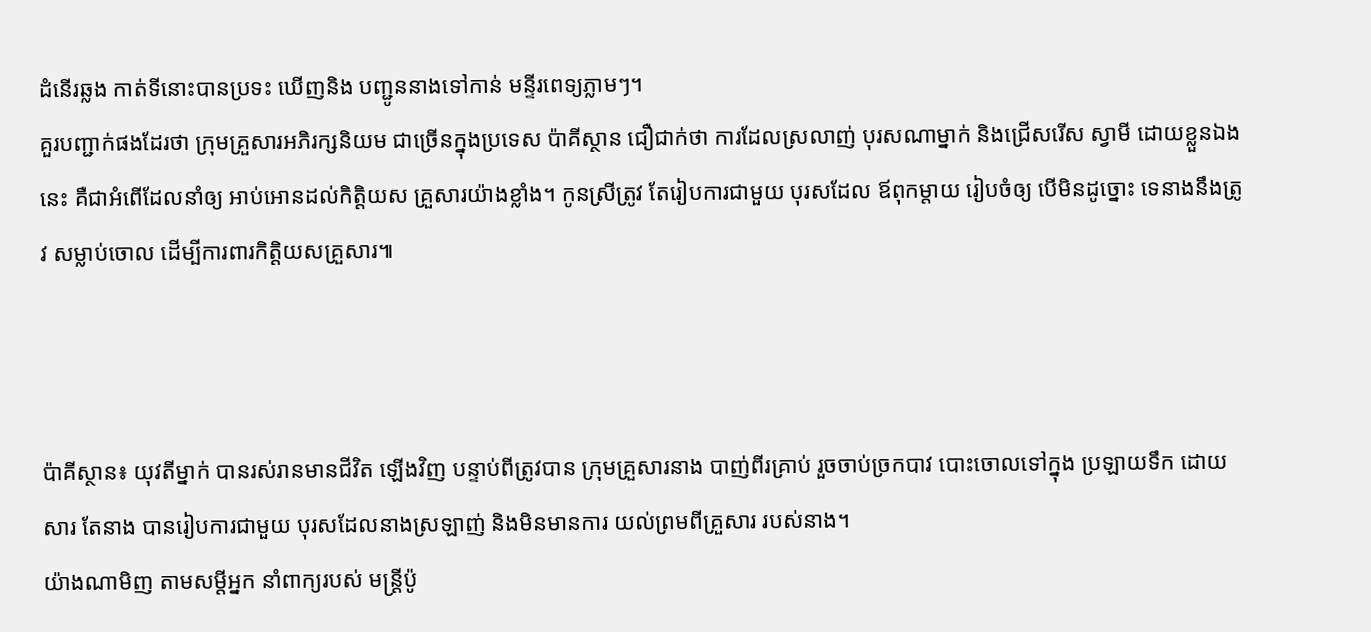ដំនើរឆ្លង កាត់ទីនោះបានប្រទះ ឃើញនិង បញ្ជូននាងទៅកាន់ មន្ទីរពេទ្យភ្លាមៗ។
គួរបញ្ជាក់ផងដែរថា ក្រុមគ្រួសារអភិរក្សនិយម ជាច្រើនក្នុងប្រទេស ប៉ាគីស្ថាន ជឿជាក់ថា ការដែលស្រលាញ់ បុរសណាម្នាក់ និងជ្រើសរើស ស្វាមី ដោយខ្លួនឯងនេះ គឺជាអំពើដែលនាំឲ្យ អាប់អោនដល់កិត្តិយស គ្រួសារយ៉ាងខ្លាំង។ កូនស្រីត្រូវ តែរៀបការជាមួយ បុរសដែល ឪពុកម្តាយ រៀបចំឲ្យ បើមិនដូច្នោះ ទេនាងនឹងត្រូវ សម្លាប់ចោល ដើម្បីការពារកិត្តិយសគ្រួសារ៕



ប៉ាគីស្ថាន៖ យុវតីម្នាក់ បានរស់រានមានជីវិត ឡើងវិញ បន្ទាប់ពីត្រូវបាន ក្រុមគ្រួសារនាង បាញ់ពីរគ្រាប់ រួចចាប់ច្រកបាវ បោះចោលទៅក្នុង ប្រឡាយទឹក ដោយសារ តែនាង បានរៀបការជាមួយ បុរសដែលនាងស្រឡាញ់ និងមិនមានការ យល់ព្រមពីគ្រួសារ របស់នាង។
យ៉ាងណាមិញ តាមសម្តីអ្នក នាំពាក្យរបស់ មន្ត្រីប៉ូ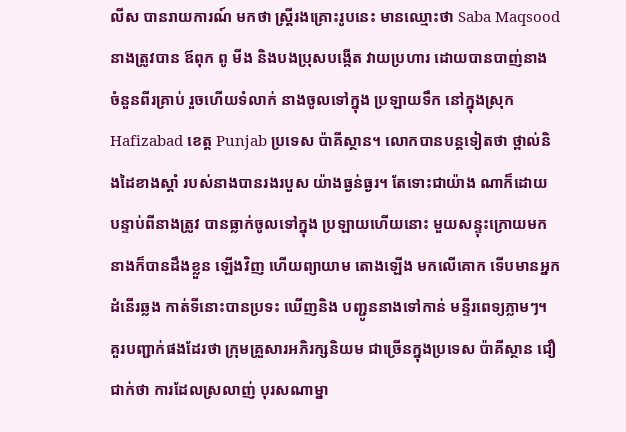លីស បានរាយការណ៍ មកថា ស្ត្រីរងគ្រោះរូបនេះ មានឈ្មោះថា Saba Maqsood នាងត្រូវបាន ឪពុក ពូ មីង និងបងប្រុសបង្កើត វាយប្រហារ ដោយបានបាញ់នាង ចំនួនពីរគ្រាប់ រួចហើយទំលាក់ នាងចូលទៅក្នុង ប្រឡាយទឹក នៅក្នុងស្រុក Hafizabad ខេត្ត Punjab ប្រទេស ប៉ាគីស្ថាន។ លោកបានបន្តទៀតថា ថ្ពាល់និងដៃខាងស្តាំ របស់នាងបានរងរបួស យ៉ាងធ្ងន់ធ្ងរ។ តែទោះជាយ៉ាង ណាក៏ដោយ បន្ទាប់ពីនាងត្រូវ បានធ្លាក់ចូលទៅក្នុង ប្រឡាយហើយនោះ មួយសន្ទុះក្រោយមក នាងក៏បានដឹងខ្លួន ឡើងវិញ ហើយព្យាយាម តោងឡើង មកលើគោក ទើបមានអ្នកដំនើរឆ្លង កាត់ទីនោះបានប្រទះ ឃើញនិង បញ្ជូននាងទៅកាន់ មន្ទីរពេទ្យភ្លាមៗ។
គួរបញ្ជាក់ផងដែរថា ក្រុមគ្រួសារអភិរក្សនិយម ជាច្រើនក្នុងប្រទេស ប៉ាគីស្ថាន ជឿជាក់ថា ការដែលស្រលាញ់ បុរសណាម្នា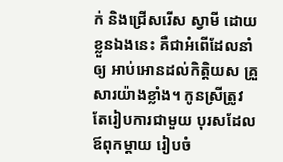ក់ និងជ្រើសរើស ស្វាមី ដោយខ្លួនឯងនេះ គឺជាអំពើដែលនាំឲ្យ អាប់អោនដល់កិត្តិយស គ្រួសារយ៉ាងខ្លាំង។ កូនស្រីត្រូវ តែរៀបការជាមួយ បុរសដែល ឪពុកម្តាយ រៀបចំ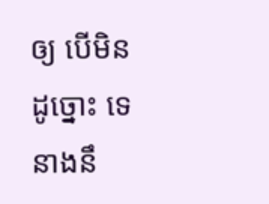ឲ្យ បើមិនដូច្នោះ ទេនាងនឹ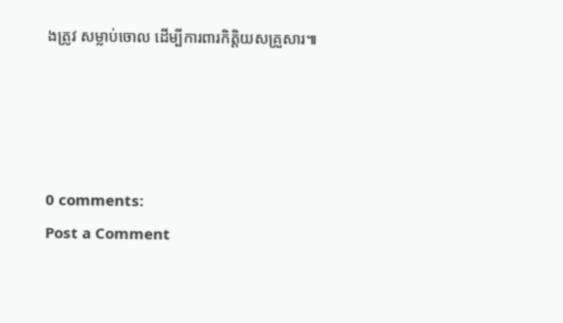ងត្រូវ សម្លាប់ចោល ដើម្បីការពារកិត្តិយសគ្រួសារ៕




0 comments:
Post a Comment